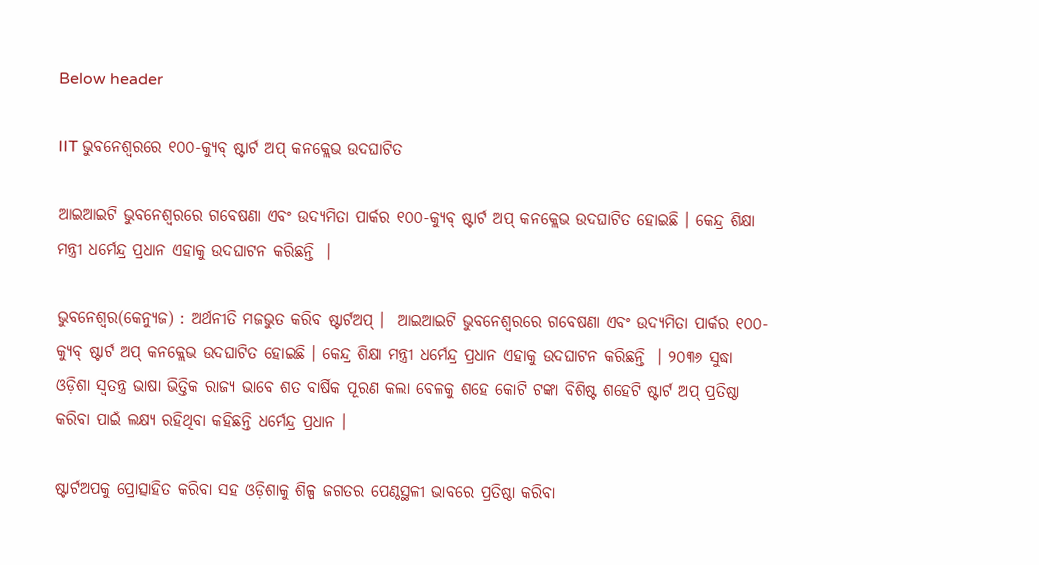Below header

IIT ଭୁବନେଶ୍ୱରରେ ୧୦୦-କ୍ୟୁବ୍ ଷ୍ଟାର୍ଟ ଅପ୍ କନକ୍ଲେଭ ଉଦଘାଟିତ

ଆଇଆଇଟି ଭୁବନେଶ୍ୱରରେ ଗବେଷଣା ଏବଂ ଉଦ୍ୟମିତା ପାର୍କର ୧୦୦-କ୍ୟୁବ୍ ଷ୍ଟାର୍ଟ ଅପ୍ କନକ୍ଲେଭ ଉଦଘାଟିତ ହୋଇଛି । କେନ୍ଦ୍ର ଶିକ୍ଷା ମନ୍ତ୍ରୀ ଧର୍ମେନ୍ଦ୍ର ପ୍ରଧାନ ଏହାକୁ ଉଦଘାଟନ କରିଛନ୍ତି  ।

ଭୁବନେଶ୍ୱର(କେନ୍ୟୁଜ) : ଅର୍ଥନୀତି ମଜଭୁତ କରିବ ଷ୍ଟାର୍ଟଅପ୍ ।  ଆଇଆଇଟି ଭୁବନେଶ୍ୱରରେ ଗବେଷଣା ଏବଂ ଉଦ୍ୟମିତା ପାର୍କର ୧୦୦-କ୍ୟୁବ୍ ଷ୍ଟାର୍ଟ ଅପ୍ କନକ୍ଲେଭ ଉଦଘାଟିତ ହୋଇଛି । କେନ୍ଦ୍ର ଶିକ୍ଷା ମନ୍ତ୍ରୀ ଧର୍ମେନ୍ଦ୍ର ପ୍ରଧାନ ଏହାକୁ ଉଦଘାଟନ କରିଛନ୍ତି  । ୨୦୩୬ ସୁଦ୍ଧା ଓଡ଼ିଶା ସ୍ଵତନ୍ତ୍ର ଭାଷା ଭିତ୍ତିକ ରାଜ୍ୟ ଭାବେ ଶତ ବାର୍ଷିକ ପୂରଣ କଲା ବେଳକୁ ଶହେ କୋଟି ଟଙ୍କା ବିଶିଷ୍ଟ ଶହେଟି ଷ୍ଟାର୍ଟ ଅପ୍ ପ୍ରତିଷ୍ଠା କରିବା ପାଇଁ ଲକ୍ଷ୍ୟ ରହିଥିବା କହିଛନ୍ତି ଧର୍ମେନ୍ଦ୍ର ପ୍ରଧାନ ।

ଷ୍ଟାର୍ଟଅପକୁ ପ୍ରୋତ୍ସାହିତ କରିବା ସହ ଓଡ଼ିଶାକୁ ଶିଳ୍ପ ଜଗତର ପେଣ୍ଠସ୍ଥଳୀ ଭାବରେ ପ୍ରତିଷ୍ଠା କରିବା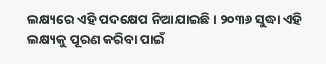ଲକ୍ଷ୍ୟରେ ଏହି ପଦକ୍ଷେପ ନିଆଯାଇଛି । ୨୦୩୬ ସୁଦ୍ଧା ଏହି ଲକ୍ଷ୍ୟକୁ ପୂରଣ କରିବା ପାଇଁ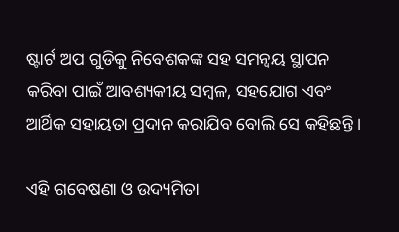ଷ୍ଟାର୍ଟ ଅପ ଗୁଡିକୁ ନିବେଶକଙ୍କ ସହ ସମନ୍ୱୟ ସ୍ଥାପନ କରିବା ପାଇଁ ଆବଶ୍ୟକୀୟ ସମ୍ବଳ, ସହଯୋଗ ଏବଂ ଆର୍ଥିକ ସହାୟତା ପ୍ରଦାନ କରାଯିବ ବୋଲି ସେ କହିଛନ୍ତି ।

ଏହି ଗବେଷଣା ଓ ଉଦ୍ୟମିତା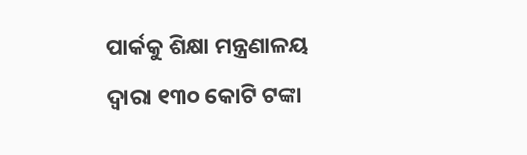ପାର୍କକୁ ଶିକ୍ଷା ମନ୍ତ୍ରଣାଳୟ ଦ୍ଵାରା ୧୩୦ କୋଟି ଟଙ୍କା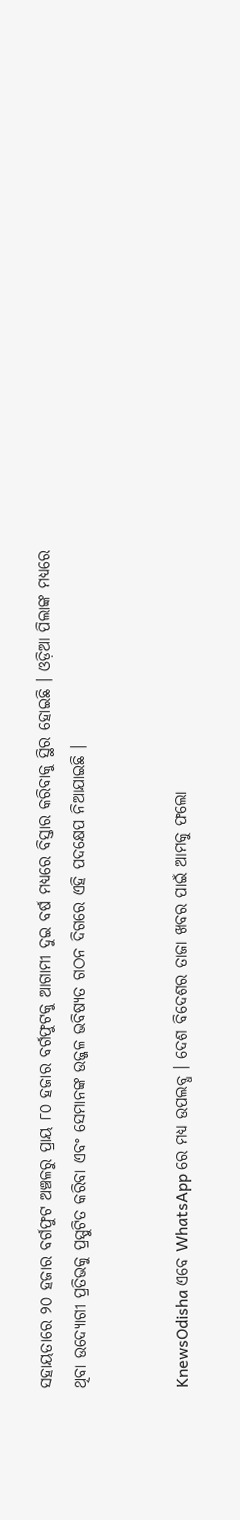ସହାୟତାରେ ୨୦ ହଜାର ବର୍ଗଫୁଟ ଅଞ୍ଚଳରୁ ପ୍ରାୟ ୮୦ ହଜାର ବର୍ଗଫୁଟକୁ ଆଗାମୀ ଦୁଇ ବର୍ଷ ମଧ୍ୟରେ ବିସ୍ତାର କରିବାକୁ ସ୍ଥିର ହୋଇଛି । ଓଡ଼ିଆ ପିଲାଙ୍କ ମଧ୍ୟରେ ଥିବା ଉଦ୍ୟୋଗୀ ପ୍ରତିଭକୁ ପ୍ରସ୍ପୁଟିତ କରିବା ଏବଂ ସେମାନଙ୍କ ଉଜ୍ଜଳ ଭବିଷ୍ୟତ ଗଠନ ଦିଗରେ ଏହି ପଦକ୍ଷେପ ନିଆଯାଇଛି ।


KnewsOdisha ଏବେ WhatsApp ରେ ମଧ୍ୟ ଉପଲବ୍ଧ । ଦେଶ ବିଦେଶର ତାଜା ଖବର ପାଇଁ ଆମକୁ ଫଲୋ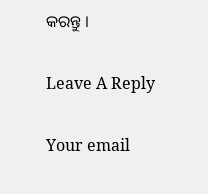କରନ୍ତୁ ।

Leave A Reply

Your email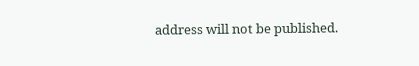address will not be published.